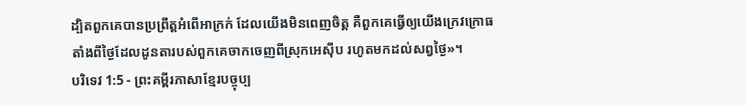ដ្បិតពួកគេបានប្រព្រឹត្តអំពើអាក្រក់ ដែលយើងមិនពេញចិត្ត គឺពួកគេធ្វើឲ្យយើងក្រេវក្រោធ តាំងពីថ្ងៃដែលដូនតារបស់ពួកគេចាកចេញពីស្រុកអេស៊ីប រហូតមកដល់សព្វថ្ងៃ»។
បរិទេវ 1:5 - ព្រះគម្ពីរភាសាខ្មែរបច្ចុប្ប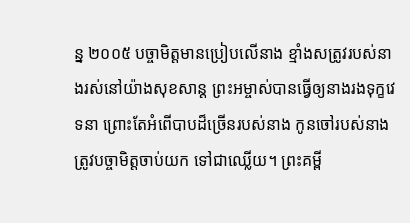ន្ន ២០០៥ បច្ចាមិត្តមានប្រៀបលើនាង ខ្មាំងសត្រូវរបស់នាងរស់នៅយ៉ាងសុខសាន្ត ព្រះអម្ចាស់បានធ្វើឲ្យនាងរងទុក្ខវេទនា ព្រោះតែអំពើបាបដ៏ច្រើនរបស់នាង កូនចៅរបស់នាងត្រូវបច្ចាមិត្តចាប់យក ទៅជាឈ្លើយ។ ព្រះគម្ពី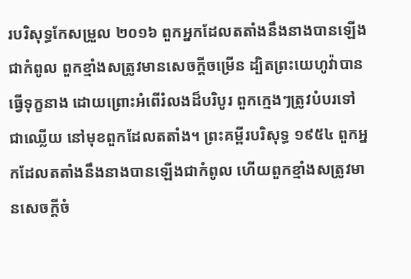របរិសុទ្ធកែសម្រួល ២០១៦ ពួកអ្នកដែលតតាំងនឹងនាងបានឡើងជាកំពូល ពួកខ្មាំងសត្រូវមានសេចក្ដីចម្រើន ដ្បិតព្រះយេហូវ៉ាបានធ្វើទុក្ខនាង ដោយព្រោះអំពើរំលងដ៏បរិបូរ ពួកក្មេងៗត្រូវបំបរទៅជាឈ្លើយ នៅមុខពួកដែលតតាំង។ ព្រះគម្ពីរបរិសុទ្ធ ១៩៥៤ ពួកអ្នកដែលតតាំងនឹងនាងបានឡើងជាកំពូល ហើយពួកខ្មាំងសត្រូវមានសេចក្ដីចំ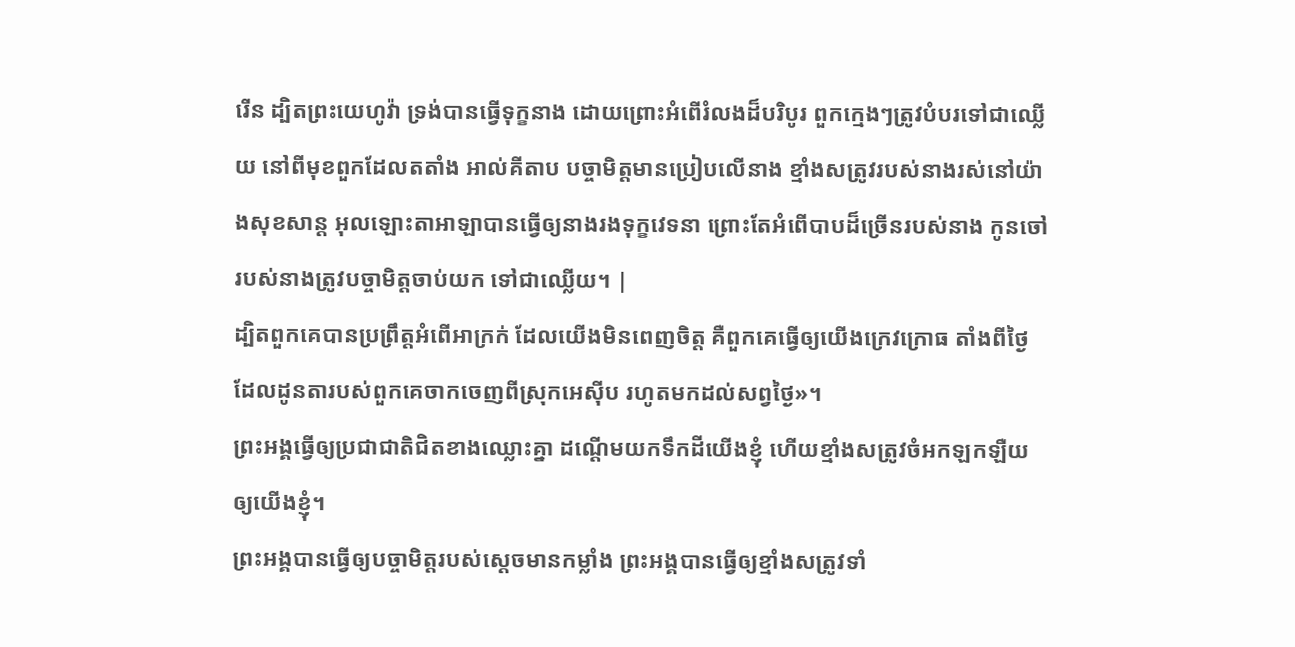រើន ដ្បិតព្រះយេហូវ៉ា ទ្រង់បានធ្វើទុក្ខនាង ដោយព្រោះអំពើរំលងដ៏បរិបូរ ពួកក្មេងៗត្រូវបំបរទៅជាឈ្លើយ នៅពីមុខពួកដែលតតាំង អាល់គីតាប បច្ចាមិត្តមានប្រៀបលើនាង ខ្មាំងសត្រូវរបស់នាងរស់នៅយ៉ាងសុខសាន្ត អុលឡោះតាអាឡាបានធ្វើឲ្យនាងរងទុក្ខវេទនា ព្រោះតែអំពើបាបដ៏ច្រើនរបស់នាង កូនចៅរបស់នាងត្រូវបច្ចាមិត្តចាប់យក ទៅជាឈ្លើយ។ |
ដ្បិតពួកគេបានប្រព្រឹត្តអំពើអាក្រក់ ដែលយើងមិនពេញចិត្ត គឺពួកគេធ្វើឲ្យយើងក្រេវក្រោធ តាំងពីថ្ងៃដែលដូនតារបស់ពួកគេចាកចេញពីស្រុកអេស៊ីប រហូតមកដល់សព្វថ្ងៃ»។
ព្រះអង្គធ្វើឲ្យប្រជាជាតិជិតខាងឈ្លោះគ្នា ដណ្ដើមយកទឹកដីយើងខ្ញុំ ហើយខ្មាំងសត្រូវចំអកឡកឡឺយឲ្យយើងខ្ញុំ។
ព្រះអង្គបានធ្វើឲ្យបច្ចាមិត្តរបស់ស្ដេចមានកម្លាំង ព្រះអង្គបានធ្វើឲ្យខ្មាំងសត្រូវទាំ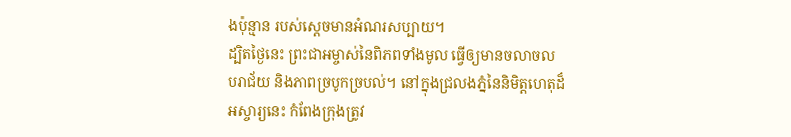ងប៉ុន្មាន របស់ស្ដេចមានអំណរសប្បាយ។
ដ្បិតថ្ងៃនេះ ព្រះជាអម្ចាស់នៃពិភពទាំងមូល ធ្វើឲ្យមានចលាចល បរាជ័យ និងភាពច្របូកច្របល់។ នៅក្នុងជ្រលងភ្នំនៃនិមិត្តហេតុដ៏អស្ចារ្យនេះ កំពែងក្រុងត្រូវ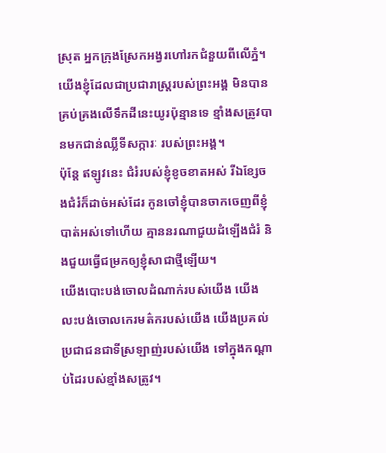ស្រុត អ្នកក្រុងស្រែកអង្វរហៅរកជំនួយពីលើភ្នំ។
យើងខ្ញុំដែលជាប្រជារាស្ត្ររបស់ព្រះអង្គ មិនបានគ្រប់គ្រងលើទឹកដីនេះយូរប៉ុន្មានទេ ខ្មាំងសត្រូវបានមកជាន់ឈ្លីទីសក្ការៈ របស់ព្រះអង្គ។
ប៉ុន្តែ ឥឡូវនេះ ជំរំរបស់ខ្ញុំខូចខាតអស់ រីឯខ្សែចងជំរំក៏ដាច់អស់ដែរ កូនចៅខ្ញុំបានចាកចេញពីខ្ញុំបាត់អស់ទៅហើយ គ្មាននរណាជួយដំឡើងជំរំ និងជួយធ្វើជម្រកឲ្យខ្ញុំសាជាថ្មីឡើយ។
យើងបោះបង់ចោលដំណាក់របស់យើង យើងលះបង់ចោលកេរមត៌ករបស់យើង យើងប្រគល់ប្រជាជនជាទីស្រឡាញ់របស់យើង ទៅក្នុងកណ្ដាប់ដៃរបស់ខ្មាំងសត្រូវ។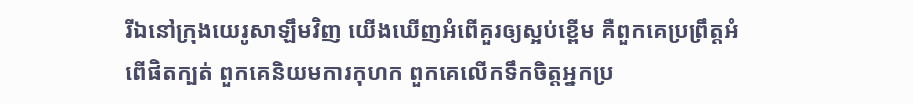រីឯនៅក្រុងយេរូសាឡឹមវិញ យើងឃើញអំពើគួរឲ្យស្អប់ខ្ពើម គឺពួកគេប្រព្រឹត្តអំពើផិតក្បត់ ពួកគេនិយមការកុហក ពួកគេលើកទឹកចិត្តអ្នកប្រ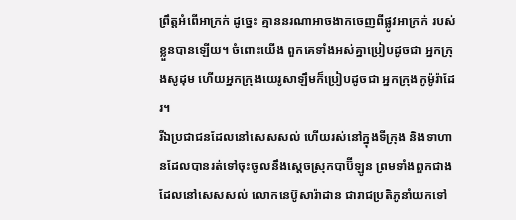ព្រឹត្តអំពើអាក្រក់ ដូច្នេះ គ្មាននរណាអាចងាកចេញពីផ្លូវអាក្រក់ របស់ខ្លួនបានឡើយ។ ចំពោះយើង ពួកគេទាំងអស់គ្នាប្រៀបដូចជា អ្នកក្រុងសូដុម ហើយអ្នកក្រុងយេរូសាឡឹមក៏ប្រៀបដូចជា អ្នកក្រុងកូម៉ូរ៉ាដែរ។
រីឯប្រជាជនដែលនៅសេសសល់ ហើយរស់នៅក្នុងទីក្រុង និងទាហានដែលបានរត់ទៅចុះចូលនឹងស្ដេចស្រុកបាប៊ីឡូន ព្រមទាំងពួកជាង ដែលនៅសេសសល់ លោកនេប៊ូសារ៉ាដាន ជារាជប្រតិភូនាំយកទៅ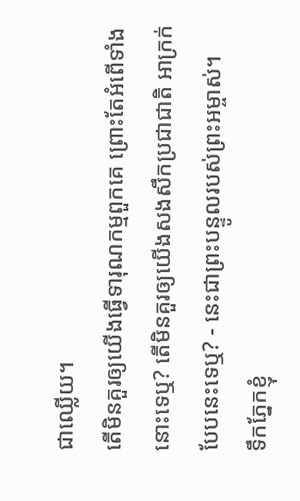ជាឈ្លើយ។
តើមិនគួរឲ្យយើងធ្វើទារុណកម្មពួកគេ ព្រោះតែអំពើទាំងនោះទេឬ? តើមិនគួរឲ្យយើងសងសឹកប្រជាជាតិ អាក្រក់បែបនេះទេឬ? - នេះជាព្រះបន្ទូលរបស់ព្រះអម្ចាស់។
ទឹកភ្នែកខ្ញុំ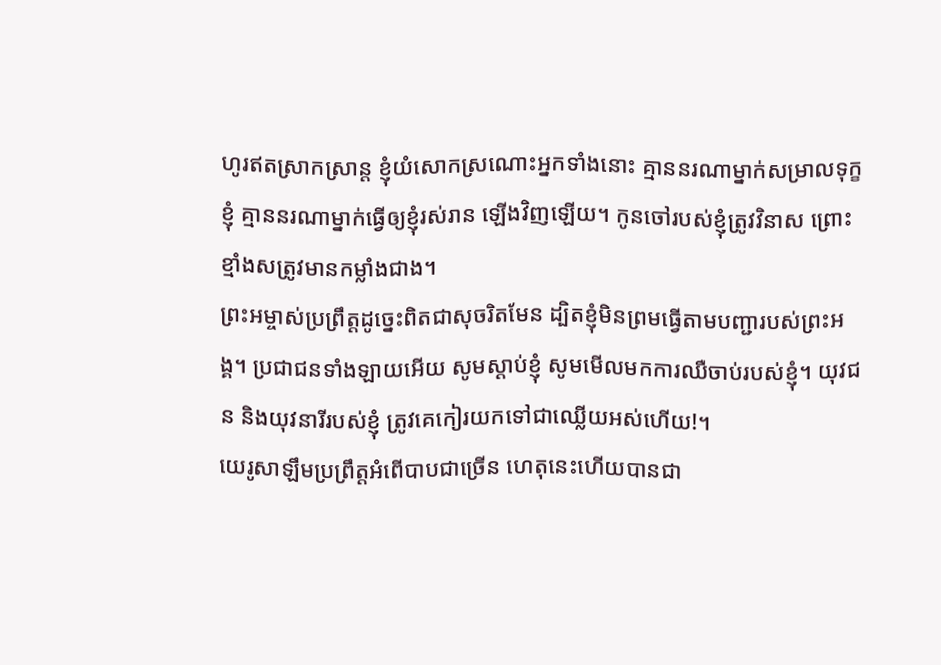ហូរឥតស្រាកស្រាន្ត ខ្ញុំយំសោកស្រណោះអ្នកទាំងនោះ គ្មាននរណាម្នាក់សម្រាលទុក្ខខ្ញុំ គ្មាននរណាម្នាក់ធ្វើឲ្យខ្ញុំរស់រាន ឡើងវិញឡើយ។ កូនចៅរបស់ខ្ញុំត្រូវវិនាស ព្រោះខ្មាំងសត្រូវមានកម្លាំងជាង។
ព្រះអម្ចាស់ប្រព្រឹត្តដូច្នេះពិតជាសុចរិតមែន ដ្បិតខ្ញុំមិនព្រមធ្វើតាមបញ្ជារបស់ព្រះអង្គ។ ប្រជាជនទាំងឡាយអើយ សូមស្ដាប់ខ្ញុំ សូមមើលមកការឈឺចាប់របស់ខ្ញុំ។ យុវជន និងយុវនារីរបស់ខ្ញុំ ត្រូវគេកៀរយកទៅជាឈ្លើយអស់ហើយ!។
យេរូសាឡឹមប្រព្រឹត្តអំពើបាបជាច្រើន ហេតុនេះហើយបានជា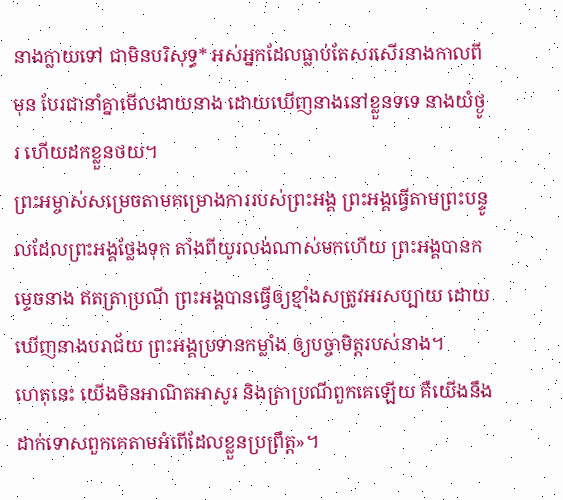នាងក្លាយទៅ ជាមិនបរិសុទ្ធ* អស់អ្នកដែលធ្លាប់តែសរសើរនាងកាលពីមុន បែរជានាំគ្នាមើលងាយនាង ដោយឃើញនាងនៅខ្លួនទទេ នាងយំថ្ងូរ ហើយដកខ្លួនថយ។
ព្រះអម្ចាស់សម្រេចតាមគម្រោងការរបស់ព្រះអង្គ ព្រះអង្គធ្វើតាមព្រះបន្ទូលដែលព្រះអង្គថ្លែងទុក តាំងពីយូរលង់ណាស់មកហើយ ព្រះអង្គបានកម្ទេចនាង ឥតត្រាប្រណី ព្រះអង្គបានធ្វើឲ្យខ្មាំងសត្រូវអរសប្បាយ ដោយឃើញនាងបរាជ័យ ព្រះអង្គប្រទានកម្លាំង ឲ្យបច្ចាមិត្តរបស់នាង។
ហេតុនេះ យើងមិនអាណិតអាសូរ និងត្រាប្រណីពួកគេឡើយ គឺយើងនឹងដាក់ទោសពួកគេតាមអំពើដែលខ្លួនប្រព្រឹត្ត»។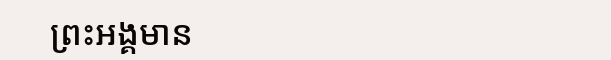ព្រះអង្គមាន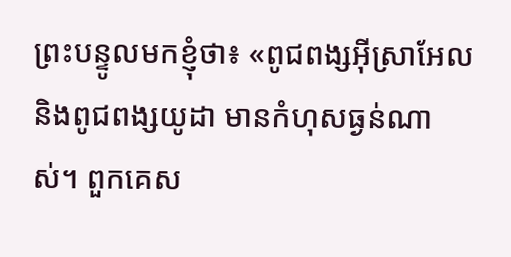ព្រះបន្ទូលមកខ្ញុំថា៖ «ពូជពង្សអ៊ីស្រាអែល និងពូជពង្សយូដា មានកំហុសធ្ងន់ណាស់។ ពួកគេស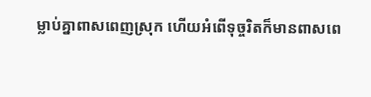ម្លាប់គ្នាពាសពេញស្រុក ហើយអំពើទុច្ចរិតក៏មានពាសពេ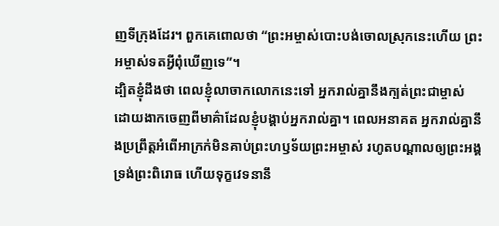ញទីក្រុងដែរ។ ពួកគេពោលថា “ព្រះអម្ចាស់បោះបង់ចោលស្រុកនេះហើយ ព្រះអម្ចាស់ទតអ្វីពុំឃើញទេ”។
ដ្បិតខ្ញុំដឹងថា ពេលខ្ញុំលាចាកលោកនេះទៅ អ្នករាល់គ្នានឹងក្បត់ព្រះជាម្ចាស់ ដោយងាកចេញពីមាគ៌ាដែលខ្ញុំបង្គាប់អ្នករាល់គ្នា។ ពេលអនាគត អ្នករាល់គ្នានឹងប្រព្រឹត្តអំពើអាក្រក់មិនគាប់ព្រះហឫទ័យព្រះអម្ចាស់ រហូតបណ្ដាលឲ្យព្រះអង្គទ្រង់ព្រះពិរោធ ហើយទុក្ខវេទនានឹ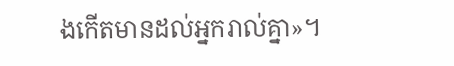ងកើតមានដល់អ្នករាល់គ្នា»។